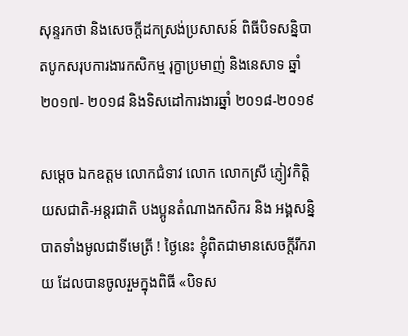សុន្ទរកថា និងសេចក្ដីដកស្រង់ប្រសាសន៍ ពិធីបិទសន្និបាតបូកសរុបការងារកសិកម្ម រុក្ខាប្រមាញ់ និងនេសាទ ឆ្នាំ ២០១៧- ២០១៨ និងទិសដៅការងារឆ្នាំ ២០១៨-២០១៩

សម្តេច ឯកឧត្តម លោកជំទាវ លោក លោកស្រី ភ្ញៀវកិត្តិយសជាតិ-អន្តរជាតិ បងប្អូនតំណាងកសិករ និង អង្គសន្និបាតទាំងមូលជាទីមេត្រី ! ថ្ងៃនេះ ខ្ញុំពិតជាមានសេចក្តីរីករាយ ដែលបានចូលរួមក្នុងពិធី «បិទស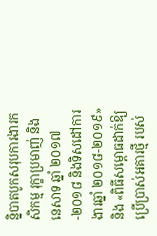ន្និបាតបូកសរុបការងារកសិកម្ម រុក្ខាប្រមាញ់ និងនេសាទ ឆ្នាំ ២០១៧-២០១៨ និងទិសដៅការងារឆ្នាំ ២០១៨-២០១៩» និង «ពិធីសម្ពោធដាក់ឱ្យប្រើប្រាស់អគារថ្មី របស់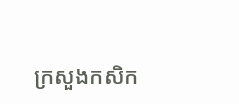ក្រសួងកសិក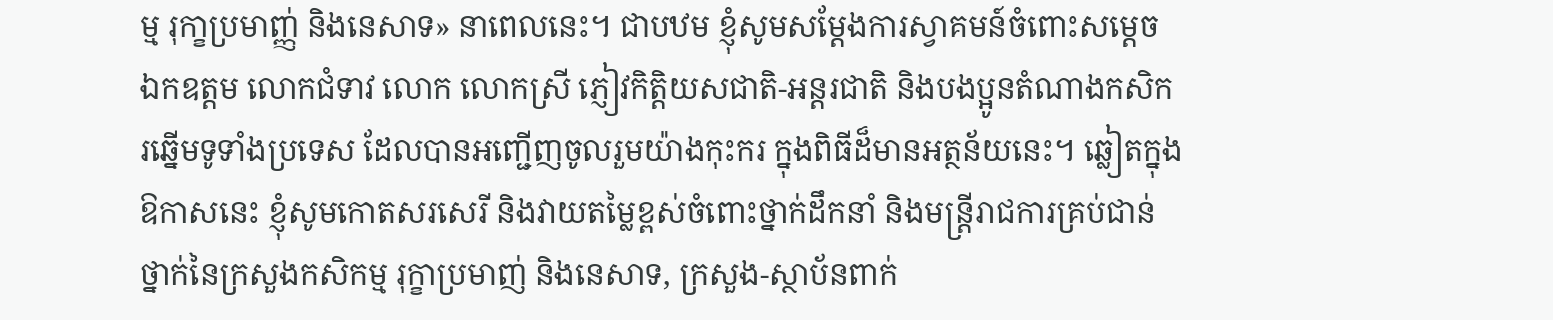ម្ម រុកា្ខប្រមាញ្ញ់ និងនេសាទ» នាពេលនេះ។ ជាបឋម ខ្ញុំសូមសម្តែងការស្វាគមន៍ចំពោះសមេ្ដច ឯកឧត្តម លោកជំទាវ លោក លោកស្រី ភ្ញៀវកិត្តិយសជាតិ-អន្តរជាតិ និងបងប្អូនតំណាងកសិករឆ្នើមទូទាំងប្រទេស ដែលបានអញ្ជើញចូលរួមយ៉ាងកុះករ ក្នុងពិធីដ៏មានអត្ថន័យនេះ។ ឆ្លៀតក្នុងឱកាសនេះ ខ្ញុំសូមកោតសរសេរី និងវាយតម្លៃខ្ពស់ចំពោះថ្នាក់ដឹកនាំ និងមន្ត្រីរាជការគ្រប់ជាន់ថ្នាក់នៃក្រសួងកសិកម្ម រុក្ខាប្រមាញ់ និងនេសាទ, ក្រសួង-ស្ថាប័នពាក់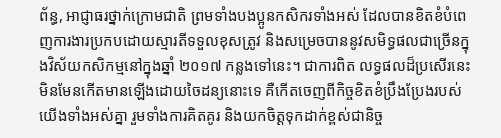ព័ន្ធ, ឤជ្ញាធរថ្នាក់ក្រោមជាតិ ព្រមទាំងបងប្អូនកសិករទាំងអស់ ដែលបានខិតខំបំពេញការងារប្រកបដោយស្មារតីទទួលខុសត្រូវ និងសម្រេចបាននូវសមិទ្ធផលជាច្រើនក្នុងវិស័យកសិកម្មនៅក្នុងឆ្នាំ ២០១៧ កន្លងទៅនេះ។ ជាការពិត លទ្ធផលដ៏ប្រសើរនេះ មិនមែនកើតមានឡើងដោយចៃដន្យនោះទេ គឺកើតចេញពីកិច្ចខិតខំប្រឹងប្រែងរបស់យើងទាំងអស់គ្នា រួមទាំងការគិតគូរ និងយកចិត្តទុកដាក់ខ្ពស់ជានិច្ច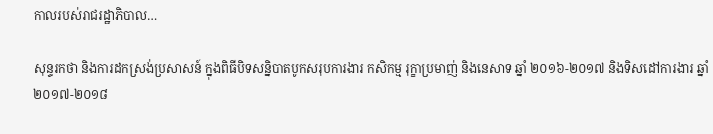កាលរបស់រាជរដ្ឋាភិបាល…

សុន្ទរកថា និងការដកស្រង់ប្រសាសន៍ ក្នុងពិធីបិទសន្និបាតបូកសរុបការងារ កសិកម្ម រុក្ខាប្រមាញ់ និងនេសាទ ឆ្នាំ ២០១៦-២០១៧ និងទិសដៅការងារ ឆ្នាំ ២០១៧-២០១៨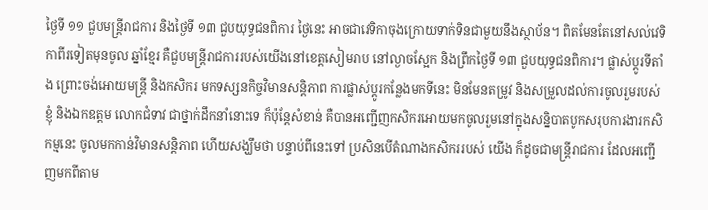ថ្ងៃទី ១១ ជួបមន្រ្តីរាជការ និងថ្ងៃទី ១៣ ជួបយុទ្ធជនពិការ ថ្ងៃនេះ អាចជាវេទិកាចុងក្រោយទាក់ទិនជាមួយនឹងស្ថាប័ន។ ពិតមែនតែនៅសល់វេទិកាពីរទៀតមុនចូល ឆ្នាំខ្មែរ គឺជួបមន្រ្តីរាជការរបស់យើងនៅខេត្តសៀមរាប នៅល្ងាចស្អែក និងព្រឹកថ្ងៃទី ១៣ ជួបយុទ្ធជនពិការ។ ផ្លាស់ប្ដូរទីតាំង ព្រោះចង់អោយមន្រ្តី និងកសិករ មកទស្សនកិច្ចវិមានសន្ដិភាព ការផ្លាស់ប្ដូរកន្លែងមកទីនេះ មិនមែនតម្រូវ និងសម្រួលដល់ការចូលរួមរបស់ខ្ញុំ និងឯកឧត្តម លោកជំទាវ ជាថ្នាក់ដឹកនាំនោះទេ ក៏ប៉ុន្តែសំខាន់ គឺបានអញ្ជើញកសិករអោយមកចូលរួមនៅក្នុងសន្និបាតបូកសរុបការងារកសិកម្មនេះ ចូលមកកាន់វិមានសន្ដិភាព ហើយសង្ឃឹមថា បន្ទាប់ពីនេះទៅ ប្រសិនបើតំណាងកសិកររបស់ យើង ក៏ដូចជាមន្រ្តីរាជការ ដែលអញ្ជើញមកពីតាម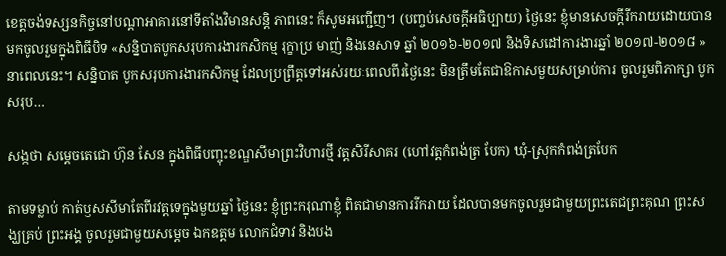ខេត្តចង់ទស្សនកិច្ចនៅបណ្ដាអាគារនៅទីតាំងវិមានសន្ដិ ភាពនេះ ក៏សូមអញ្ជើញ។ (បញ្ចប់សេចក្ដីអធិប្បាយ) ថ្ងៃនេះ ខ្ញុំមានសេចក្តីរីករាយដោយបានមកចូលរួមក្នុងពិធីបិទ «សន្និបាតបូកសរុបការងារកសិកម្ម រុក្ខាប្រ មាញ់ និងនេសាទ ឆ្នាំ ២០១៦-២០១៧ និងទិសដៅការងារឆ្នាំ ២០១៧-២០១៨ » នាពេលនេះ។ សន្និបាត បូកសរុបការងារកសិកម្ម ដែលប្រព្រឹត្តទៅអស់រយៈពេលពីរថ្ងៃនេះ មិនត្រឹមតែជាឱកាសមួយសម្រាប់ការ ចូលរួមពិភាក្សា បូកសរុប…

សង្កថា សម្តេចតេជោ ហ៊ុន សែន ក្នុងពិធីបញ្ចុះខណ្ឌសីមាព្រះវិហារថ្មី វត្តសិរីសាគរ (ហៅវត្តកំពង់ត្រ បែក) ឃុំ-ស្រុកកំពង់ត្របែក

តាមទម្លាប់ កាត់ឫសសីមាតែពីរវត្តទេក្នុងមួយឆ្នាំ ថ្ងៃនេះ ខ្ញុំព្រះករុណាខ្ញុំ ពិតជាមានការរីករាយ ដែលបានមកចូលរួមជាមួយព្រះតេជព្រះគុណ ព្រះសង្ឃគ្រប់ ព្រះអង្គ ចូលរួមជាមួយសម្ដេច ឯកឧត្តម លោកជំទាវ និងបង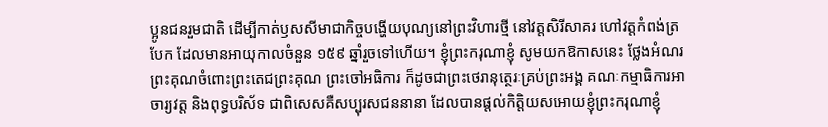ប្អូនជនរួមជាតិ ដើម្បីកាត់ឫសសីមាជាកិច្ចបង្ហើយបុណ្យនៅព្រះវិហារថ្មី នៅវត្តសិរីសាគរ ហៅវត្តកំពង់ត្របែក ដែលមានអាយុកាលចំនួន ១៥៩ ឆ្នាំរួចទៅហើយ។ ខ្ញុំព្រះករុណាខ្ញុំ សូមយកឱកាសនេះ ថ្លែងអំណរព្រះគុណចំពោះព្រះតេជព្រះគុណ ព្រះចៅអធិការ ក៏ដូចជាព្រះថេរានុត្ថេរៈគ្រប់ព្រះអង្គ គណៈកម្មាធិការអាចារ្យវត្ត និងពុទ្ធបរិស័ទ ជាពិសេសគឺសប្បុរសជននានា ដែលបានផ្ដល់កិត្តិយសអោយខ្ញុំព្រះករុណាខ្ញុំ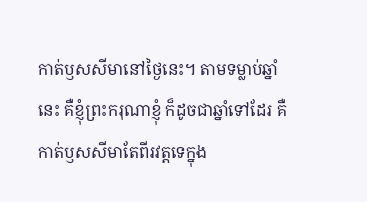កាត់ឫសសីមានៅថ្ងៃនេះ។ តាមទម្លាប់ឆ្នាំនេះ គឺខ្ញុំព្រះករុណាខ្ញុំ ក៏ដូចជាឆ្នាំទៅដែរ គឺកាត់ឫសសីមាតែពីរវត្តទេក្នុង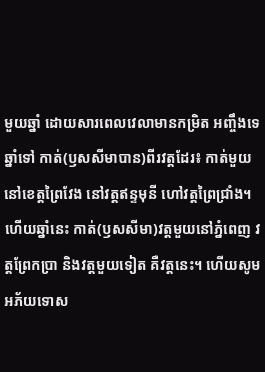មួយឆ្នាំ ដោយសារពេលវេលាមានកម្រិត អញ្ចឹងទេឆ្នាំទៅ កាត់(ឫសសីមាបាន)ពីរវត្តដែរ៖ កាត់មួយនៅខេត្តព្រៃវែង នៅវត្តឥន្ទមុនី ហៅវត្តព្រៃជ្រាំង។ ហើយឆ្នាំនេះ កាត់(ឫសសីមា)វត្តមួយនៅភ្នំពេញ វត្តព្រែកប្រា និងវត្តមួយទៀត គឺវត្តនេះ។ ហើយសូមអភ័យទោស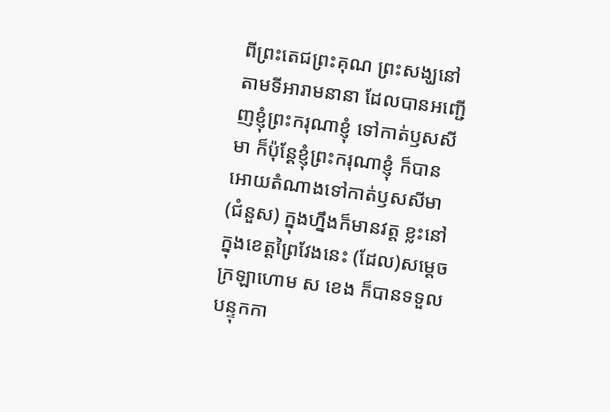ពីព្រះតេជព្រះគុណ ព្រះសង្ឃនៅតាមទីអារាមនានា ដែលបានអញ្ជើញខ្ញុំព្រះករុណាខ្ញុំ ទៅកាត់ឫសសីមា ក៏ប៉ុន្តែខ្ញុំព្រះករុណាខ្ញុំ ក៏បានអោយតំណាងទៅកាត់ឫសសីមា(ជំនួស) ក្នុងហ្នឹងក៏មានវត្ត ខ្លះនៅក្នុងខេត្តព្រៃវែងនេះ (ដែល)សម្ដេចក្រឡាហោម ស ខេង ក៏បានទទួលបន្ទុកកា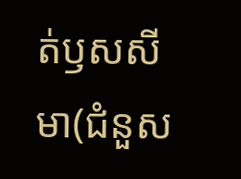ត់ឫសសីមា(ជំនួស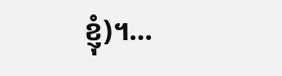ខ្ញុំ)។…